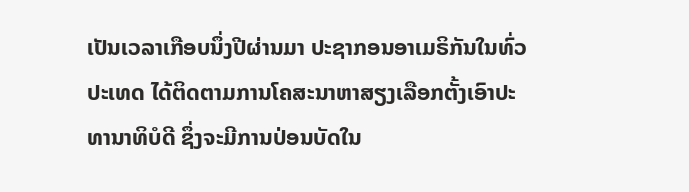ເປັນເວລາເກືອບນຶ່ງປີຜ່ານມາ ປະຊາກອນອາເມຣິກັນໃນທົ່ວ
ປະເທດ ໄດ້ຕິດຕາມການໂຄສະນາຫາສຽງເລືອກຕັ້ງເອົາປະ
ທານາທິບໍດີ ຊຶ່ງຈະມີການປ່ອນບັດໃນ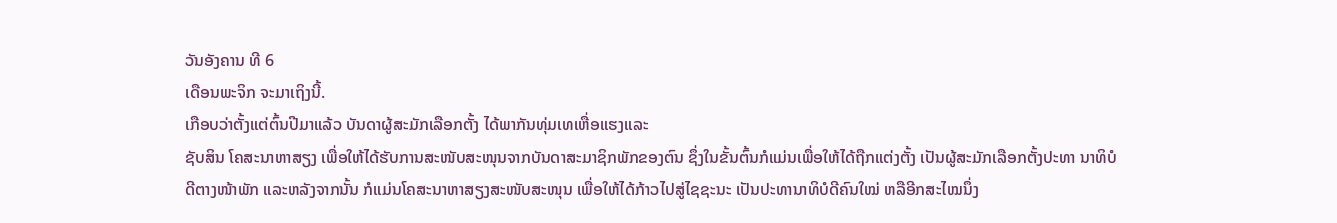ວັນອັງຄານ ທີ 6
ເດືອນພະຈິກ ຈະມາເຖິງນີ້.
ເກືອບວ່າຕັ້ງແຕ່ຕົ້ນປີມາແລ້ວ ບັນດາຜູ້ສະມັກເລືອກຕັ້ງ ໄດ້ພາກັນທຸ່ມເທເຫື່ອແຮງແລະ
ຊັບສິນ ໂຄສະນາຫາສຽງ ເພື່ອໃຫ້ໄດ້ຮັບການສະໜັບສະໜຸນຈາກບັນດາສະມາຊິກພັກຂອງຕົນ ຊຶ່ງໃນຂັ້ນຕົ້ນກໍແມ່ນເພື່ອໃຫ້ໄດ້ຖືກແຕ່ງຕັ້ງ ເປັນຜູ້ສະມັກເລືອກຕັ້ງປະທາ ນາທິບໍດີຕາງໜ້າພັກ ແລະຫລັງຈາກນັ້ນ ກໍແມ່ນໂຄສະນາຫາສຽງສະໜັບສະໜຸນ ເພື່ອໃຫ້ໄດ້ກ້າວໄປສູ່ໄຊຊະນະ ເປັນປະທານາທິບໍດີຄົນໃໝ່ ຫລືອີກສະໄໝນຶ່ງ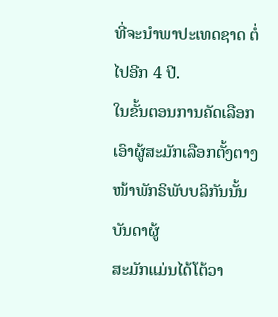ທີ່ຈະນໍາພາປະເທດຊາດ ຕໍ່ໄປອີກ 4 ປີ.
ໃນຂັ້ນຕອນການຄັດເລືອກເອົາຜູ້ສະມັກເລືອກຕັ້ງຕາງໜ້າພັກຣິພັບບລິກັນນັ້ນ ບັນດາຜູ້
ສະມັກແມ່ນໄດ້ໂຕ້ວາ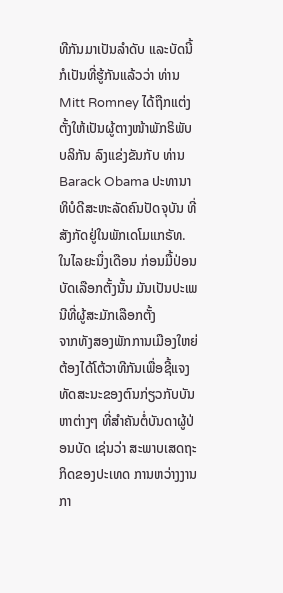ທີກັນມາເປັນລໍາດັບ ແລະບັດນີ້ ກໍເປັນທີ່ຮູ້ກັນແລ້ວວ່າ ທ່ານ Mitt Romney ໄດ້ຖືກແຕ່ງຕັ້ງໃຫ້ເປັນຜູ້ຕາງໜ້າພັກຣິພັບບລິກັນ ລົງແຂ່ງຂັນກັບ ທ່ານ Barack Obama ປະທານາທິບໍດີສະຫະລັດຄົນປັດຈຸບັນ ທີ່ສັງກັດຢູ່ໃນພັກເດໂມແກຣັທ.
ໃນໄລຍະນຶ່ງເດືອນ ກ່ອນມື້ປ່ອນບັດເລືອກຕັ້ງນັ້ນ ມັນເປັນປະເພນີທີ່ຜູ້ສະມັກເລືອກຕັ້ງ
ຈາກທັງສອງພັກການເມືອງໃຫຍ່ ຕ້ອງໄດ້ໂຕ້ວາທີກັນເພື່ອຊີ້ແຈງທັດສະນະຂອງຕົນກ່ຽວກັບບັນຫາຕ່າງໆ ທີ່ສໍາຄັນຕໍ່ບັນດາຜູ້ປ່ອນບັດ ເຊ່ນວ່າ ສະພາບເສດຖະກິດຂອງປະເທດ ການຫວ່າງງານ ກາ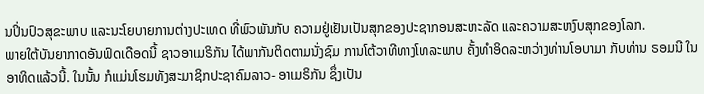ນປິ່ນປົວສຸຂະພາບ ແລະນະໂຍບາຍການຕ່າງປະເທດ ທີ່ພົວພັນກັບ ຄວາມຢູ່ເຢັນເປັນສຸກຂອງປະຊາກອນສະຫະລັດ ແລະຄວາມສະຫງົບສຸກຂອງໂລກ.
ພາຍໃຕ້ບັນຍາກາດອັນຟົດເດືອດນີ້ ຊາວອາເມຣິກັນ ໄດ້ພາກັນຕິດຕາມນັ່ງຊົມ ການໂຕ້ວາທີທາງໂທລະພາບ ຄັ້ງທໍາອິດລະຫວ່າງທ່ານໂອບາມາ ກັບທ່ານ ຣອມນີ ໃນອາທິດແລ້ວນີ້. ໃນນັ້ນ ກໍແມ່ນໂຮມທັງສະມາຊິກປະຊາຄົມລາວ- ອາເມຣິກັນ ຊຶ່ງເປັນ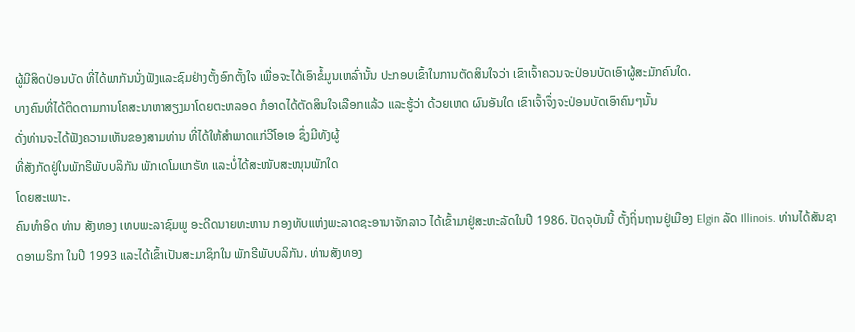ຜູ້ມີສິດປ່ອນບັດ ທີ່ໄດ້ພາກັນນັ່ງຟັງແລະຊົມຢ່າງຕັ້ງອົກຕັ້ງໃຈ ເພື່ອຈະໄດ້ເອົາຂໍ້ມູນເຫລົ່ານັ້ນ ປະກອບເຂົ້າໃນການຕັດສິນໃຈວ່າ ເຂົາເຈົ້າຄວນຈະປ່ອນບັດເອົາຜູ້ສະມັກຄົນໃດ.
ບາງຄົນທີ່ໄດ້ຕິດຕາມການໂຄສະນາຫາສຽງມາໂດຍຕະຫລອດ ກໍອາດໄດ້ຕັດສິນໃຈເລືອກແລ້ວ ແລະຮູ້ວ່າ ດ້ວຍເຫດ ຜົນອັນໃດ ເຂົາເຈົ້າຈຶ່ງຈະປ່ອນບັດເອົາຄົນໆນັ້ນ
ດັ່ງທ່ານຈະໄດ້ຟັງຄວາມເຫັນຂອງສາມທ່ານ ທີ່ໄດ້ໃຫ້ສໍາພາດແກ່ວີໂອເອ ຊຶ່ງມີທັງຜູ້
ທີ່ສັງກັດຢູ່ໃນພັກຣີພັບບລິກັນ ພັກເດໂມແກຣັທ ແລະບໍ່ໄດ້ສະໜັບສະໜຸນພັກໃດ
ໂດຍສະເພາະ.
ຄົນທໍາອິດ ທ່ານ ສັງທອງ ເທບພະລາຊົມພູ ອະດີດນາຍທະຫານ ກອງທັບແຫ່ງພະລາດຊະອານາຈັກລາວ ໄດ້ເຂົ້າມາຢູ່ສະຫະລັດໃນປີ 1986. ປັດຈຸບັນນີ້ ຕັ້ງຖິ່ນຖານຢູ່ເມືອງ Elgin ລັດ Illinois. ທ່ານໄດ້ສັນຊາດອາເມຣິກາ ໃນປີ 1993 ແລະໄດ້ເຂົ້າເປັນສະມາຊິກໃນ ພັກຣີພັບບລິກັນ. ທ່ານສັງທອງ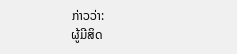ກ່າວວ່າ:
ຜູ້ມີສິດ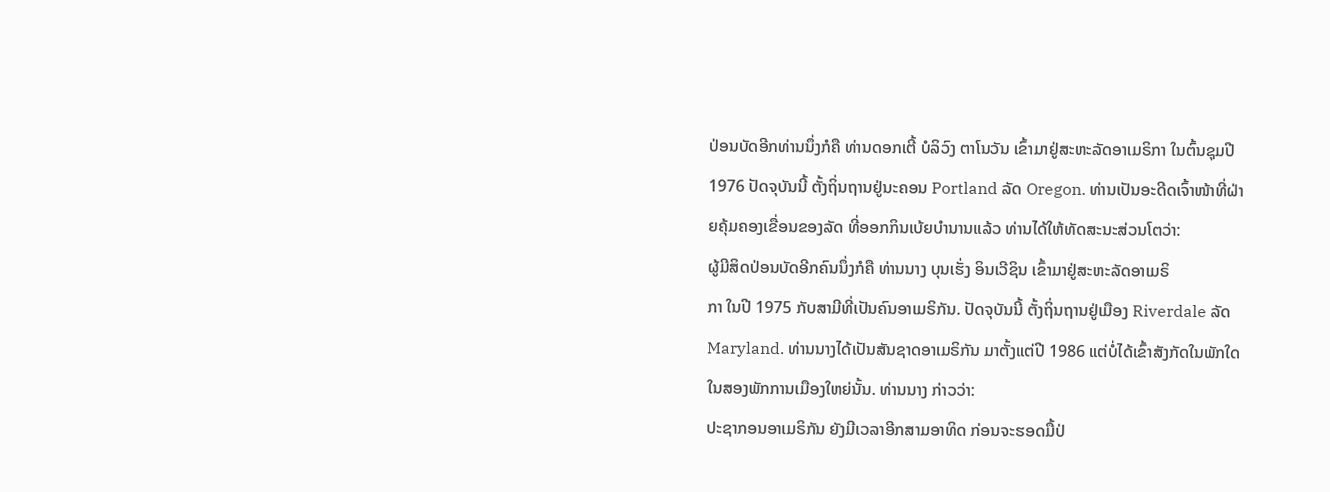ປ່ອນບັດອີກທ່ານນຶ່ງກໍຄື ທ່ານດອກເຕີ້ ບໍລິວົງ ຕາໂນວັນ ເຂົ້າມາຢູ່ສະຫະລັດອາເມຣິກາ ໃນຕົ້ນຊຸມປີ 1976 ປັດຈຸບັນນີ້ ຕັ້ງຖິ່ນຖານຢູ່ນະຄອນ Portland ລັດ Oregon. ທ່ານເປັນອະດີດເຈົ້າໜ້າທີ່ຝ່າຍຄຸ້ມຄອງເຂື່ອນຂອງລັດ ທີ່ອອກກິນເບ້ຍບໍານານແລ້ວ ທ່ານໄດ້ໃຫ້ທັດສະນະສ່ວນໂຕວ່າ:
ຜູ້ມີສິດປ່ອນບັດອີກຄົນນຶ່ງກໍຄື ທ່ານນາງ ບຸນເຮັ່ງ ອິນເວີຊິນ ເຂົ້າມາຢູ່ສະຫະລັດອາເມຣິ
ກາ ໃນປີ 1975 ກັບສາມີທີ່ເປັນຄົນອາເມຣິກັນ. ປັດຈຸບັນນີ້ ຕັ້ງຖິ່ນຖານຢູ່ເມືອງ Riverdale ລັດ Maryland. ທ່ານນາງໄດ້ເປັນສັນຊາດອາເມຣິກັນ ມາຕັ້ງແຕ່ປີ 1986 ແຕ່ບໍ່ໄດ້ເຂົ້າສັງກັດໃນພັກໃດ ໃນສອງພັກການເມືອງໃຫຍ່ນັ້ນ. ທ່ານນາງ ກ່າວວ່າ:
ປະຊາກອນອາເມຣິກັນ ຍັງມີເວລາອີກສາມອາທິດ ກ່ອນຈະຮອດມື້ປ່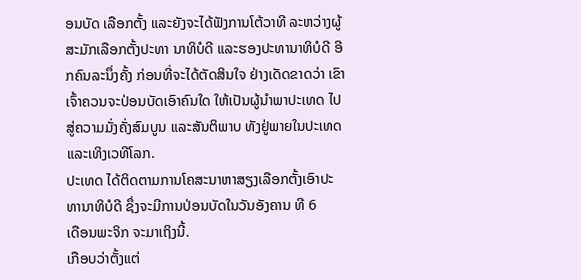ອນບັດ ເລືອກຕັ້ງ ແລະຍັງຈະໄດ້ຟັງການໂຕ້ວາທີ ລະຫວ່າງຜູ້ສະມັກເລືອກຕັ້ງປະທາ ນາທິບໍດີ ແລະຮອງປະທານາທິບໍດີ ອີກຄົນລະນຶ່ງຄັ້ງ ກ່ອນທີ່ຈະໄດ້ຕັດສິນໃຈ ຢ່າງເດັດຂາດວ່າ ເຂົາເຈົ້າຄວນຈະປ່ອນບັດເອົາຄົນໃດ ໃຫ້ເປັນຜູ້ນໍາພາປະເທດ ໄປສູ່ຄວາມມັ່ງຄັ່ງສົມບູນ ແລະສັນຕິພາບ ທັງຢູ່ພາຍໃນປະເທດແລະເທິງເວທີໂລກ.
ປະເທດ ໄດ້ຕິດຕາມການໂຄສະນາຫາສຽງເລືອກຕັ້ງເອົາປະ
ທານາທິບໍດີ ຊຶ່ງຈະມີການປ່ອນບັດໃນວັນອັງຄານ ທີ 6
ເດືອນພະຈິກ ຈະມາເຖິງນີ້.
ເກືອບວ່າຕັ້ງແຕ່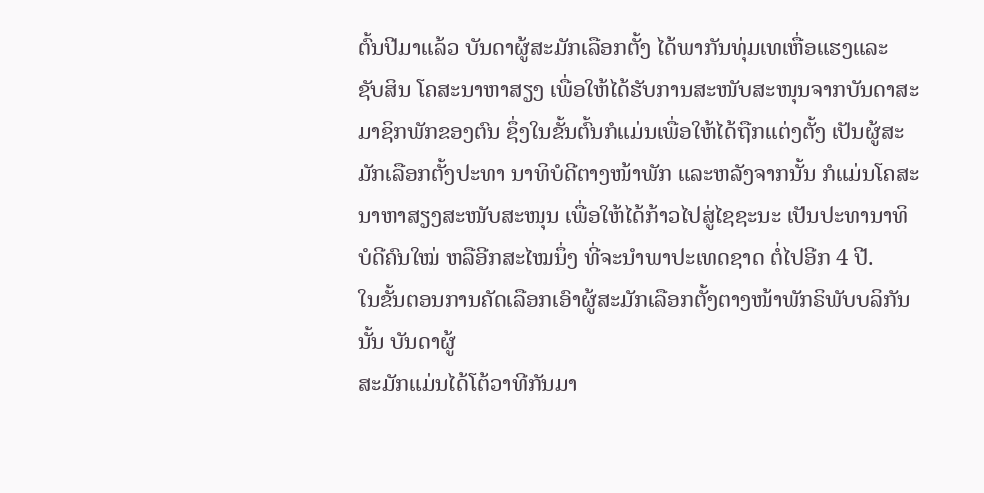ຕົ້ນປີມາແລ້ວ ບັນດາຜູ້ສະມັກເລືອກຕັ້ງ ໄດ້ພາກັນທຸ່ມເທເຫື່ອແຮງແລະ
ຊັບສິນ ໂຄສະນາຫາສຽງ ເພື່ອໃຫ້ໄດ້ຮັບການສະໜັບສະໜຸນຈາກບັນດາສະມາຊິກພັກຂອງຕົນ ຊຶ່ງໃນຂັ້ນຕົ້ນກໍແມ່ນເພື່ອໃຫ້ໄດ້ຖືກແຕ່ງຕັ້ງ ເປັນຜູ້ສະມັກເລືອກຕັ້ງປະທາ ນາທິບໍດີຕາງໜ້າພັກ ແລະຫລັງຈາກນັ້ນ ກໍແມ່ນໂຄສະນາຫາສຽງສະໜັບສະໜຸນ ເພື່ອໃຫ້ໄດ້ກ້າວໄປສູ່ໄຊຊະນະ ເປັນປະທານາທິບໍດີຄົນໃໝ່ ຫລືອີກສະໄໝນຶ່ງ ທີ່ຈະນໍາພາປະເທດຊາດ ຕໍ່ໄປອີກ 4 ປີ.
ໃນຂັ້ນຕອນການຄັດເລືອກເອົາຜູ້ສະມັກເລືອກຕັ້ງຕາງໜ້າພັກຣິພັບບລິກັນນັ້ນ ບັນດາຜູ້
ສະມັກແມ່ນໄດ້ໂຕ້ວາທີກັນມາ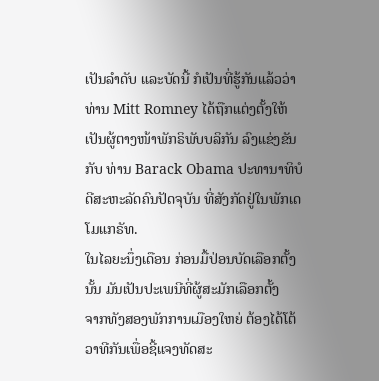ເປັນລໍາດັບ ແລະບັດນີ້ ກໍເປັນທີ່ຮູ້ກັນແລ້ວວ່າ ທ່ານ Mitt Romney ໄດ້ຖືກແຕ່ງຕັ້ງໃຫ້ເປັນຜູ້ຕາງໜ້າພັກຣິພັບບລິກັນ ລົງແຂ່ງຂັນກັບ ທ່ານ Barack Obama ປະທານາທິບໍດີສະຫະລັດຄົນປັດຈຸບັນ ທີ່ສັງກັດຢູ່ໃນພັກເດໂມແກຣັທ.
ໃນໄລຍະນຶ່ງເດືອນ ກ່ອນມື້ປ່ອນບັດເລືອກຕັ້ງນັ້ນ ມັນເປັນປະເພນີທີ່ຜູ້ສະມັກເລືອກຕັ້ງ
ຈາກທັງສອງພັກການເມືອງໃຫຍ່ ຕ້ອງໄດ້ໂຕ້ວາທີກັນເພື່ອຊີ້ແຈງທັດສະ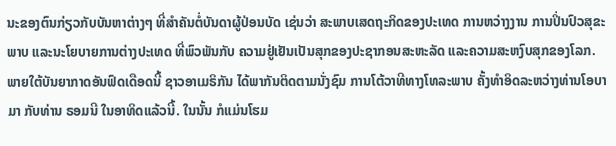ນະຂອງຕົນກ່ຽວກັບບັນຫາຕ່າງໆ ທີ່ສໍາຄັນຕໍ່ບັນດາຜູ້ປ່ອນບັດ ເຊ່ນວ່າ ສະພາບເສດຖະກິດຂອງປະເທດ ການຫວ່າງງານ ການປິ່ນປົວສຸຂະພາບ ແລະນະໂຍບາຍການຕ່າງປະເທດ ທີ່ພົວພັນກັບ ຄວາມຢູ່ເຢັນເປັນສຸກຂອງປະຊາກອນສະຫະລັດ ແລະຄວາມສະຫງົບສຸກຂອງໂລກ.
ພາຍໃຕ້ບັນຍາກາດອັນຟົດເດືອດນີ້ ຊາວອາເມຣິກັນ ໄດ້ພາກັນຕິດຕາມນັ່ງຊົມ ການໂຕ້ວາທີທາງໂທລະພາບ ຄັ້ງທໍາອິດລະຫວ່າງທ່ານໂອບາມາ ກັບທ່ານ ຣອມນີ ໃນອາທິດແລ້ວນີ້. ໃນນັ້ນ ກໍແມ່ນໂຮມ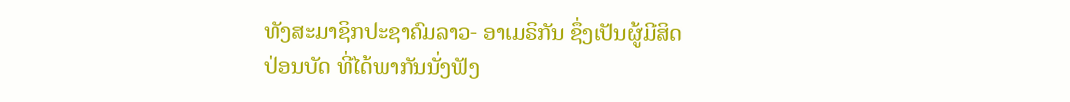ທັງສະມາຊິກປະຊາຄົມລາວ- ອາເມຣິກັນ ຊຶ່ງເປັນຜູ້ມີສິດປ່ອນບັດ ທີ່ໄດ້ພາກັນນັ່ງຟັງ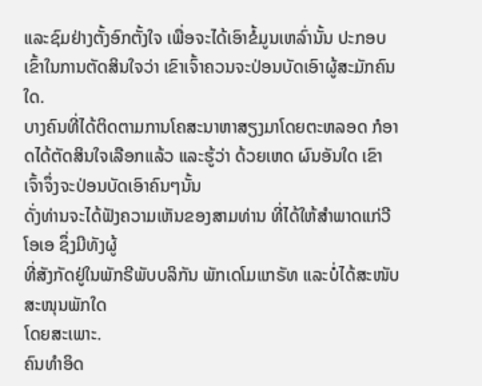ແລະຊົມຢ່າງຕັ້ງອົກຕັ້ງໃຈ ເພື່ອຈະໄດ້ເອົາຂໍ້ມູນເຫລົ່ານັ້ນ ປະກອບເຂົ້າໃນການຕັດສິນໃຈວ່າ ເຂົາເຈົ້າຄວນຈະປ່ອນບັດເອົາຜູ້ສະມັກຄົນໃດ.
ບາງຄົນທີ່ໄດ້ຕິດຕາມການໂຄສະນາຫາສຽງມາໂດຍຕະຫລອດ ກໍອາດໄດ້ຕັດສິນໃຈເລືອກແລ້ວ ແລະຮູ້ວ່າ ດ້ວຍເຫດ ຜົນອັນໃດ ເຂົາເຈົ້າຈຶ່ງຈະປ່ອນບັດເອົາຄົນໆນັ້ນ
ດັ່ງທ່ານຈະໄດ້ຟັງຄວາມເຫັນຂອງສາມທ່ານ ທີ່ໄດ້ໃຫ້ສໍາພາດແກ່ວີໂອເອ ຊຶ່ງມີທັງຜູ້
ທີ່ສັງກັດຢູ່ໃນພັກຣີພັບບລິກັນ ພັກເດໂມແກຣັທ ແລະບໍ່ໄດ້ສະໜັບສະໜຸນພັກໃດ
ໂດຍສະເພາະ.
ຄົນທໍາອິດ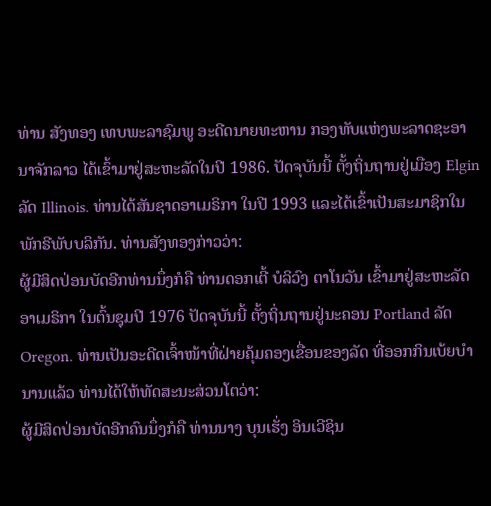ທ່ານ ສັງທອງ ເທບພະລາຊົມພູ ອະດີດນາຍທະຫານ ກອງທັບແຫ່ງພະລາດຊະອານາຈັກລາວ ໄດ້ເຂົ້າມາຢູ່ສະຫະລັດໃນປີ 1986. ປັດຈຸບັນນີ້ ຕັ້ງຖິ່ນຖານຢູ່ເມືອງ Elgin ລັດ Illinois. ທ່ານໄດ້ສັນຊາດອາເມຣິກາ ໃນປີ 1993 ແລະໄດ້ເຂົ້າເປັນສະມາຊິກໃນ ພັກຣີພັບບລິກັນ. ທ່ານສັງທອງກ່າວວ່າ:
ຜູ້ມີສິດປ່ອນບັດອີກທ່ານນຶ່ງກໍຄື ທ່ານດອກເຕີ້ ບໍລິວົງ ຕາໂນວັນ ເຂົ້າມາຢູ່ສະຫະລັດອາເມຣິກາ ໃນຕົ້ນຊຸມປີ 1976 ປັດຈຸບັນນີ້ ຕັ້ງຖິ່ນຖານຢູ່ນະຄອນ Portland ລັດ Oregon. ທ່ານເປັນອະດີດເຈົ້າໜ້າທີ່ຝ່າຍຄຸ້ມຄອງເຂື່ອນຂອງລັດ ທີ່ອອກກິນເບ້ຍບໍານານແລ້ວ ທ່ານໄດ້ໃຫ້ທັດສະນະສ່ວນໂຕວ່າ:
ຜູ້ມີສິດປ່ອນບັດອີກຄົນນຶ່ງກໍຄື ທ່ານນາງ ບຸນເຮັ່ງ ອິນເວີຊິນ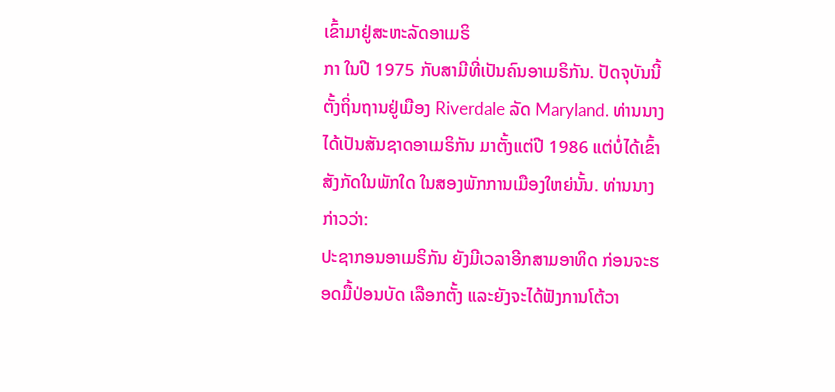ເຂົ້າມາຢູ່ສະຫະລັດອາເມຣິ
ກາ ໃນປີ 1975 ກັບສາມີທີ່ເປັນຄົນອາເມຣິກັນ. ປັດຈຸບັນນີ້ ຕັ້ງຖິ່ນຖານຢູ່ເມືອງ Riverdale ລັດ Maryland. ທ່ານນາງໄດ້ເປັນສັນຊາດອາເມຣິກັນ ມາຕັ້ງແຕ່ປີ 1986 ແຕ່ບໍ່ໄດ້ເຂົ້າສັງກັດໃນພັກໃດ ໃນສອງພັກການເມືອງໃຫຍ່ນັ້ນ. ທ່ານນາງ ກ່າວວ່າ:
ປະຊາກອນອາເມຣິກັນ ຍັງມີເວລາອີກສາມອາທິດ ກ່ອນຈະຮອດມື້ປ່ອນບັດ ເລືອກຕັ້ງ ແລະຍັງຈະໄດ້ຟັງການໂຕ້ວາ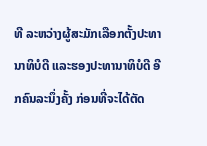ທີ ລະຫວ່າງຜູ້ສະມັກເລືອກຕັ້ງປະທາ ນາທິບໍດີ ແລະຮອງປະທານາທິບໍດີ ອີກຄົນລະນຶ່ງຄັ້ງ ກ່ອນທີ່ຈະໄດ້ຕັດ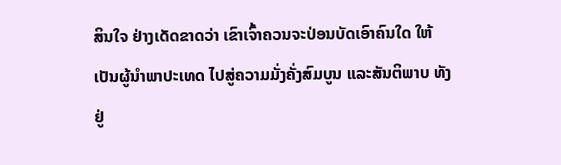ສິນໃຈ ຢ່າງເດັດຂາດວ່າ ເຂົາເຈົ້າຄວນຈະປ່ອນບັດເອົາຄົນໃດ ໃຫ້ເປັນຜູ້ນໍາພາປະເທດ ໄປສູ່ຄວາມມັ່ງຄັ່ງສົມບູນ ແລະສັນຕິພາບ ທັງຢູ່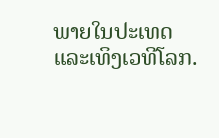ພາຍໃນປະເທດແລະເທິງເວທີໂລກ.